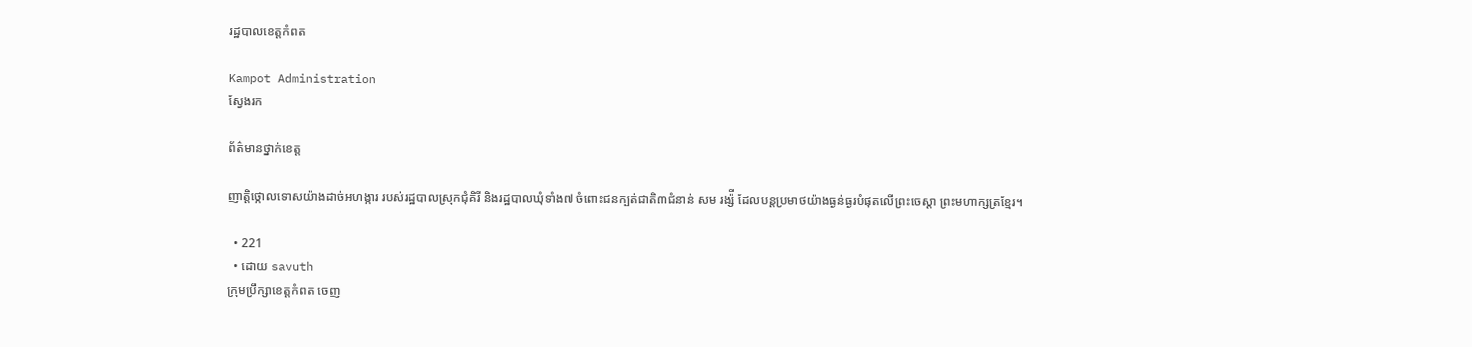រដ្ឋបាលខេត្តកំពត

Kampot Administration
ស្វែងរក

ព័ត៌មានថ្នាក់ខេត្ត

ញាត្តិថ្កោលទោសយ៉ាងដាច់អហង្ការ របស់រដ្ឋបាលស្រុកជុំគិរី និងរដ្ឋបាលឃុំទាំង៧ ចំពោះជនក្បត់ជាតិ៣ជំនាន់ សម រង្ស៉ី ដែលបន្តប្រមាថយ៉ាងធ្ងន់ធ្ងរបំផុតលើព្រះចេស្តា ព្រះមហាក្សត្រខ្មែរ។

  • 221
  • ដោយ savuth
ក្រុមប្រឹក្សាខេត្តកំពត ចេញ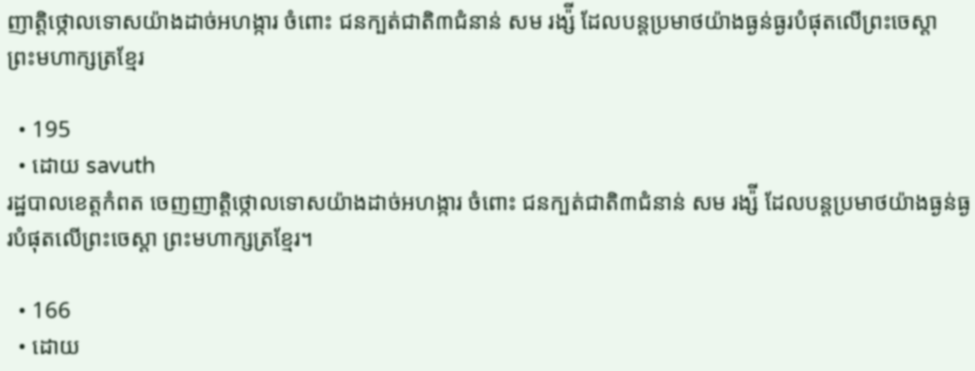ញាត្តិថ្កោលទោសយ៉ាងដាច់អហង្ការ ចំពោះ ជនក្បត់ជាតិ៣ជំនាន់ សម រង្ស៉ី ដែលបន្តប្រមាថយ៉ាងធ្ងន់ធ្ងរបំផុតលើព្រះចេស្តា ព្រះមហាក្សត្រខ្មែរ

  • 195
  • ដោយ savuth
រដ្ឋបាលខេត្តកំពត ចេញញាត្តិថ្កោលទោសយ៉ាងដាច់អហង្ការ ចំពោះ ជនក្បត់ជាតិ៣ជំនាន់ សម រង្ស៉ី ដែលបន្តប្រមាថយ៉ាងធ្ងន់ធ្ងរបំផុតលើព្រះចេស្តា ព្រះមហាក្សត្រខ្មែរ។

  • 166
  • ដោយ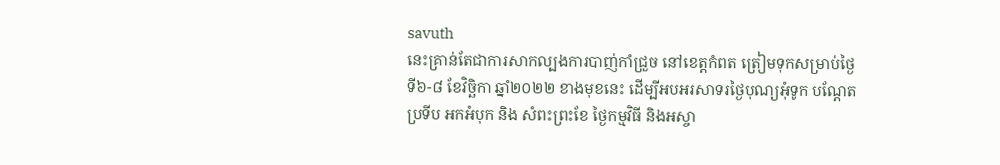savuth
នេះគ្រាន់តែជាការសាកល្បងការបាញ់កាំជ្រួច នៅខេត្តកំពត ត្រៀមទុកសម្រាប់ថ្ងៃទី៦-៨ ខែវិច្ឆិកា ឆ្នាំ២០២២ ខាងមុខនេះ ដើម្បីអបអរសាទរថ្ងៃបុណ្យអុំទូក បណ្ដែតប្រទីប អកអំបុក និង សំពះព្រះខែ ថ្ងៃកម្មវិធី និងអស្ចា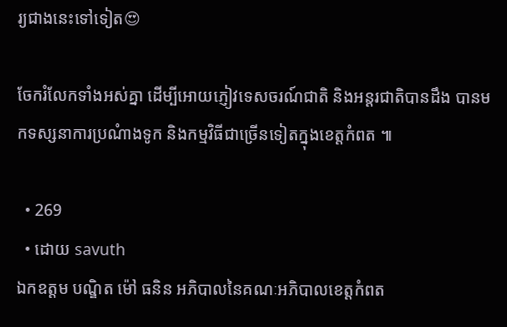រ្យជាងនេះទៅទៀត😍

ចែករំលែកទាំងអស់គ្នា ដើម្បីអោយភ្ញៀវទេសចរណ៍ជាតិ និងអន្តរជាតិបានដឹង បានមកទស្សនាការប្រណំាងទូក និងកម្មវិធីជាច្រើនទៀតក្នុងខេត្តកំពត ៕

  • 269
  • ដោយ savuth
ឯកឧត្តម បណ្ឌិត ម៉ៅ ធនិន អភិបាលនៃគណៈអភិបាលខេត្តកំពត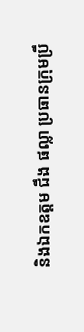និងឯកឧត្តម ជឹង ផល្លា ប្រធានក្រុមប្រឹ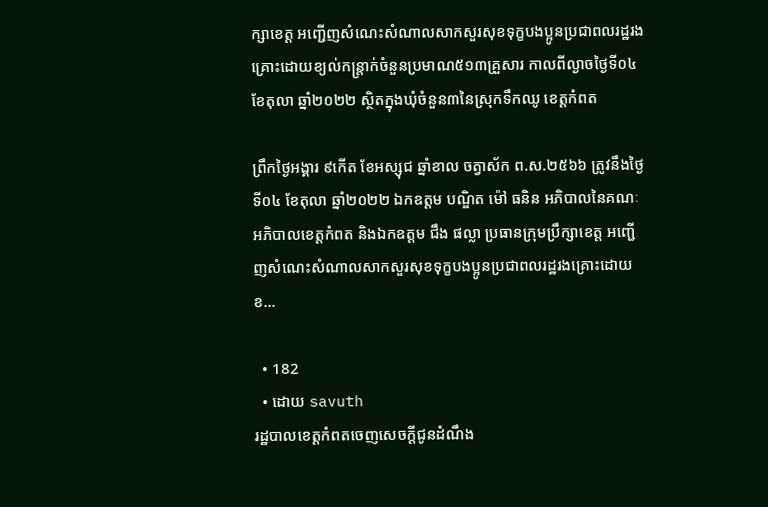ក្សាខេត្ត អញ្ជើញសំណេះសំណាលសាកសួរសុខទុក្ខបងប្អូនប្រជាពលរដ្ឋរងគ្រោះដោយខ្យល់កន្ត្រាក់ចំនួនប្រមាណ៥១៣គ្រួសារ កាលពីល្ងាចថ្ងៃទី០៤ ខែតុលា ឆ្នាំ២០២២ ស្ថិតក្នុងឃុំចំនួន៣នៃស្រុកទឹកឈូ ខេត្តកំពត

ព្រឹកថ្ងៃអង្គារ ៩កើត ខែអស្សុជ ឆ្នាំខាល ចត្វាស័ក ព.ស.២៥៦៦ ត្រូវនឹងថ្ងៃទី០៤ ខែតុលា ឆ្នាំ២០២២ ឯកឧត្តម បណ្ឌិត ម៉ៅ ធនិន អភិបាលនៃគណៈអភិបាលខេត្តកំពត និងឯកឧត្តម ជឹង ផល្លា ប្រធានក្រុមប្រឹក្សាខេត្ត អញ្ជើញសំណេះសំណាលសាកសួរសុខទុក្ខបងប្អូនប្រជាពលរដ្ឋរងគ្រោះដោយខ...

  • 182
  • ដោយ savuth
រដ្ឋបាលខេត្តកំពតចេញសេចក្តីជូនដំណឹង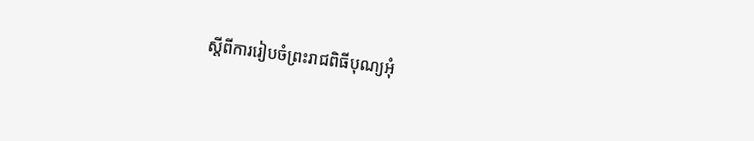ស្តីពីការរៀបចំព្រះរាជពិធីបុណ្យអុំ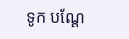ទូក បណ្តែ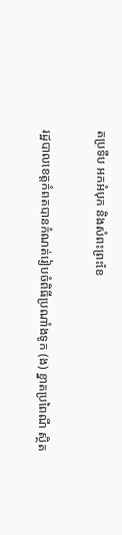តប្រទីប អកអំបុក និងសំពះព្រះខែ

រដ្ឋបាលខេត្តកំពតបានកំណត់រៀបចំពិធីប្រណាំងទូក (ង) ខ្នាតប្រពៃណី ស្ថិត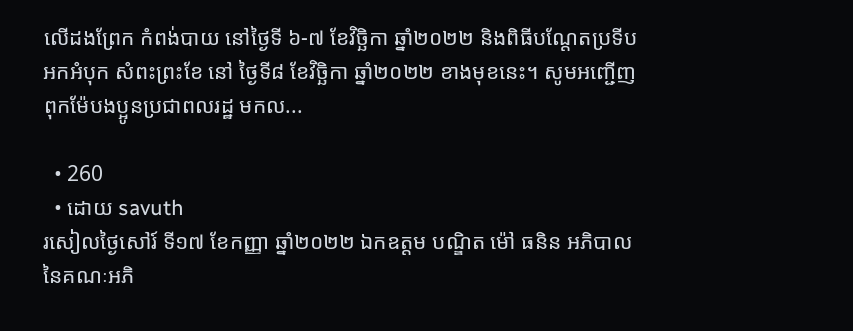លើដងព្រែក កំពង់បាយ នៅថ្ងៃទី ៦-៧ ខែវិច្ឆិកា ឆ្នាំ២០២២ និងពិធីបណ្តែតប្រទីប អកអំបុក សំពះព្រះខែ នៅ ថ្ងៃទី៨ ខែវិច្ឆិកា ឆ្នាំ២០២២ ខាងមុខនេះ។ សូមអញ្ជើញពុកម៉ែបងប្អូនប្រជាពលរដ្ឋ មកល...

  • 260
  • ដោយ savuth
រសៀលថ្ងៃសៅរ៍ ទី១៧ ខែកញ្ញា ឆ្នាំ២០២២ ឯកឧត្តម បណ្ឌិត ម៉ៅ ធនិន អភិបាល នៃគណៈអភិ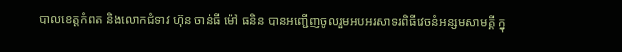បាលខេត្តកំពត និងលោកជំទាវ ហ៊ុន ចាន់ធី ម៉ៅ ធនិន បានអញ្ជើញចូលរួមអបអរសាទរពិធីវេចនំអន្សមសាមគ្គី ក្នុ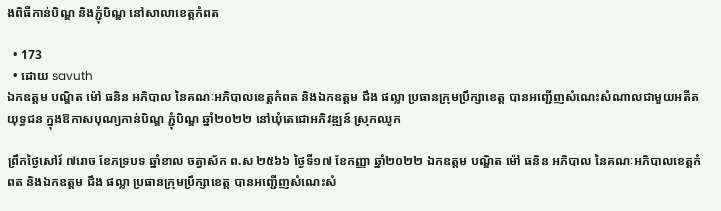ងពិធីកាន់បិណ្ឌ និងភ្ជុំបិណ្ឌ នៅសាលាខេត្តកំពត

  • 173
  • ដោយ savuth
ឯកឧត្តម បណ្ឌិត ម៉ៅ ធនិន អភិបាល នៃគណៈអភិបាលខេត្តកំពត និងឯកឧត្តម ជឹង ផល្លា ប្រធានក្រុមប្រឹក្សាខេត្ត បានអញ្ជើញសំណេះសំណាលជាមួយអតីតយុទ្ធជន ក្នុងឱកាសបុណ្យកាន់បិណ្ឌ ភ្ជុំបិណ្ឌ ឆ្នាំ២០២២ នៅឃុំតេជោអភិវឌ្ឍន៍ ស្រុកឈូក

ព្រឹកថ្ងៃសៅរ៍ ៧រោច ខែភទ្របទ ឆ្នាំខាល ចត្វាស័ក ព.ស ២៥៦៦ ថ្ងៃទី១៧ ខែកញ្ញា ឆ្នាំ២០២២ ឯកឧត្តម បណ្ឌិត ម៉ៅ ធនិន អភិបាល នៃគណៈអភិបាលខេត្តកំពត និងឯកឧត្តម ជឹង ផល្លា ប្រធានក្រុមប្រឹក្សាខេត្ត បានអញ្ជើញសំណេះសំ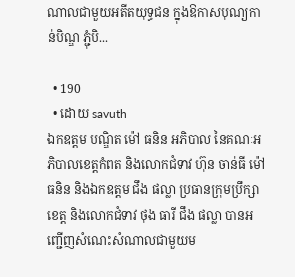ណាលជាមួយអតីតយុទ្ធជន ក្នុងឱកាសបុណ្យកាន់បិណ្ឌ ភ្ជុំបិ...

  • 190
  • ដោយ savuth
ឯកឧត្តម បណ្ឌិត ម៉ៅ ធនិន អភិបាល នៃគណៈអភិបាលខេត្តកំពត និងលោកជំទាវ ហ៊ុន ចាន់ធី ម៉ៅ ធនិន និងឯកឧត្តម ជឹង ផល្លា ប្រធានក្រុមប្រឹក្សាខេត្ត និងលោកជំទាវ ថុង ធារី ជឹង ផល្លា បានអញ្ជើញសំណេះសំណាលជាមួយម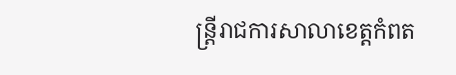ន្ត្រីរាជការសាលាខេត្តកំពត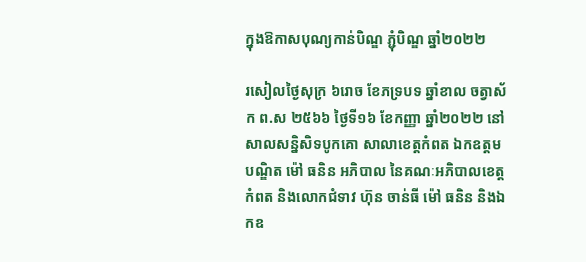ក្នុងឱកាសបុណ្យកាន់បិណ្ឌ ភ្ជុំបិណ្ឌ ឆ្នាំ២០២២

រសៀលថ្ងៃសុក្រ ៦រោច ខែភទ្របទ ឆ្នាំខាល ចត្វាស័ក ព.ស ២៥៦៦ ថ្ងៃទី១៦ ខែកញ្ញា ឆ្នាំ២០២២ នៅសាលសន្និសិទបូកគោ សាលាខេត្តកំពត ឯកឧត្តម បណ្ឌិត ម៉ៅ ធនិន អភិបាល នៃគណៈអភិបាលខេត្តកំពត និងលោកជំទាវ ហ៊ុន ចាន់ធី ម៉ៅ ធនិន និងឯកឧ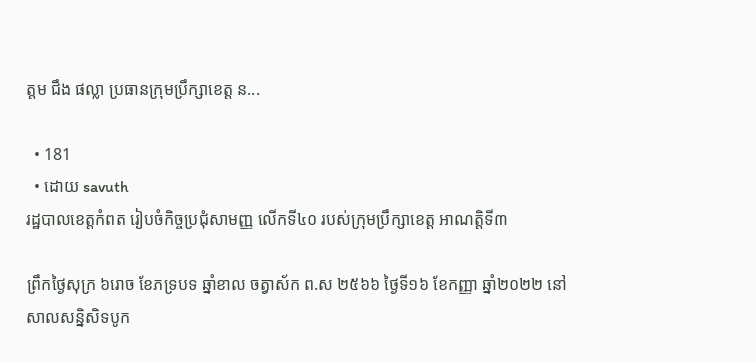ត្តម ជឹង ផល្លា ប្រធានក្រុមប្រឹក្សាខេត្ត ន...

  • 181
  • ដោយ savuth
រដ្ឋបាលខេត្តកំពត រៀបចំកិច្ចប្រជុំសាមញ្ញ លើកទី៤០ របស់ក្រុមប្រឹក្សាខេត្ត អាណត្តិទី៣

ព្រឹកថ្ងៃសុក្រ ៦រោច ខែភទ្របទ ឆ្នាំខាល ចត្វាស័ក ព.ស ២៥៦៦ ថ្ងៃទី១៦ ខែកញ្ញា ឆ្នាំ២០២២ នៅសាលសន្និសិទបូក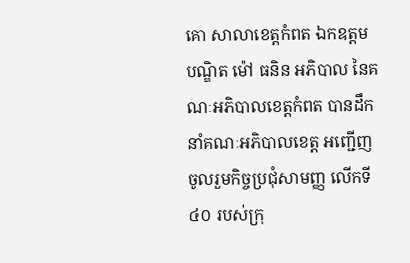គោ សាលាខេត្តកំពត ឯកឧត្តម បណ្ឌិត ម៉ៅ ធនិន អភិបាល នៃគណៈអភិបាលខេត្តកំពត បានដឹកនាំគណៈអភិបាលខេត្ត អញ្ជើញចូលរួមកិច្ចប្រជុំសាមញ្ញ លើកទី៤០ របស់ក្រុ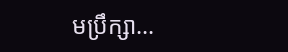មប្រឹក្សា...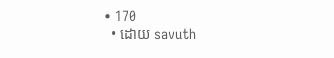• 170
  • ដោយ savuth